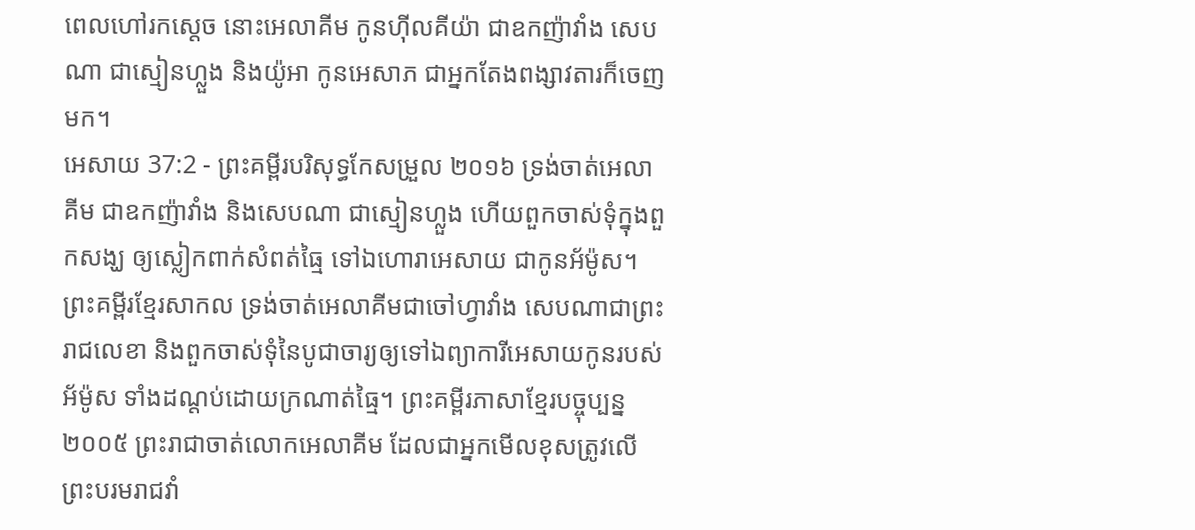ពេលហៅរកស្តេច នោះអេលាគីម កូនហ៊ីលគីយ៉ា ជាឧកញ៉ាវាំង សេបណា ជាស្មៀនហ្លួង និងយ៉ូអា កូនអេសាភ ជាអ្នកតែងពង្សាវតារក៏ចេញមក។
អេសាយ 37:2 - ព្រះគម្ពីរបរិសុទ្ធកែសម្រួល ២០១៦ ទ្រង់ចាត់អេលាគីម ជាឧកញ៉ាវាំង និងសេបណា ជាស្មៀនហ្លួង ហើយពួកចាស់ទុំក្នុងពួកសង្ឃ ឲ្យស្លៀកពាក់សំពត់ធ្មៃ ទៅឯហោរាអេសាយ ជាកូនអ័ម៉ូស។ ព្រះគម្ពីរខ្មែរសាកល ទ្រង់ចាត់អេលាគីមជាចៅហ្វាវាំង សេបណាជាព្រះរាជលេខា និងពួកចាស់ទុំនៃបូជាចារ្យឲ្យទៅឯព្យាការីអេសាយកូនរបស់អ័ម៉ូស ទាំងដណ្ដប់ដោយក្រណាត់ធ្មៃ។ ព្រះគម្ពីរភាសាខ្មែរបច្ចុប្បន្ន ២០០៥ ព្រះរាជាចាត់លោកអេលាគីម ដែលជាអ្នកមើលខុសត្រូវលើព្រះបរមរាជវាំ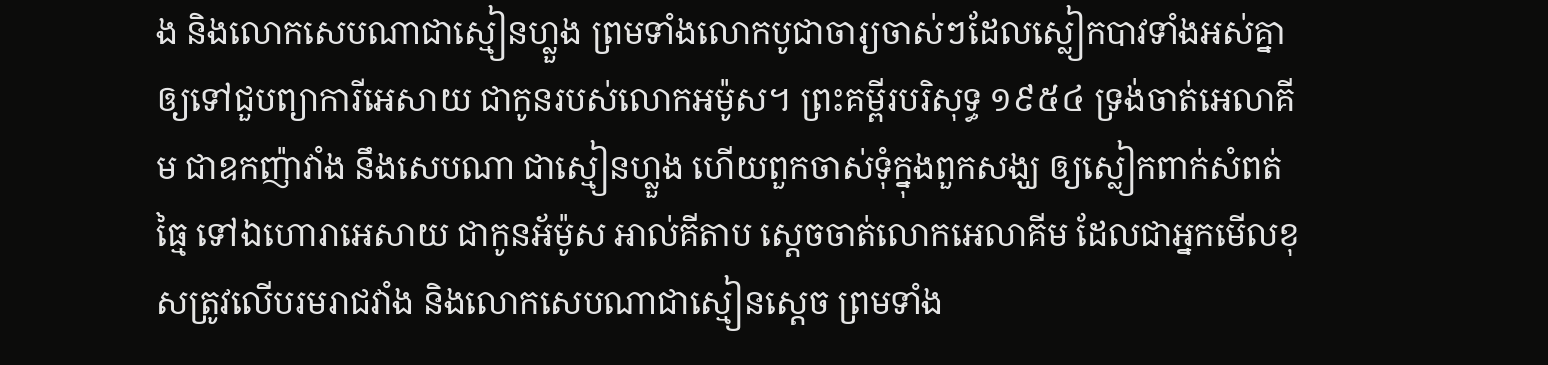ង និងលោកសេបណាជាស្មៀនហ្លួង ព្រមទាំងលោកបូជាចារ្យចាស់ៗដែលស្លៀកបាវទាំងអស់គ្នា ឲ្យទៅជួបព្យាការីអេសាយ ជាកូនរបស់លោកអម៉ូស។ ព្រះគម្ពីរបរិសុទ្ធ ១៩៥៤ ទ្រង់ចាត់អេលាគីម ជាឧកញ៉ាវាំង នឹងសេបណា ជាស្មៀនហ្លួង ហើយពួកចាស់ទុំក្នុងពួកសង្ឃ ឲ្យស្លៀកពាក់សំពត់ធ្មៃ ទៅឯហោរាអេសាយ ជាកូនអ័ម៉ូស អាល់គីតាប ស្តេចចាត់លោកអេលាគីម ដែលជាអ្នកមើលខុសត្រូវលើបរមរាជវាំង និងលោកសេបណាជាស្មៀនស្តេច ព្រមទាំង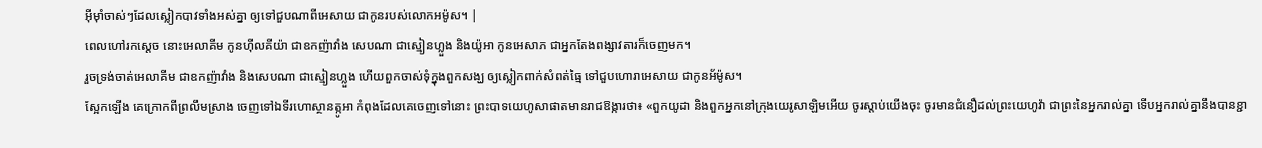អ៊ីមុាំចាស់ៗដែលស្លៀកបាវទាំងអស់គ្នា ឲ្យទៅជួបណាពីអេសាយ ជាកូនរបស់លោកអម៉ូស។ |
ពេលហៅរកស្តេច នោះអេលាគីម កូនហ៊ីលគីយ៉ា ជាឧកញ៉ាវាំង សេបណា ជាស្មៀនហ្លួង និងយ៉ូអា កូនអេសាភ ជាអ្នកតែងពង្សាវតារក៏ចេញមក។
រួចទ្រង់ចាត់អេលាគីម ជាឧកញ៉ាវាំង និងសេបណា ជាស្មៀនហ្លួង ហើយពួកចាស់ទុំក្នុងពួកសង្ឃ ឲ្យស្លៀកពាក់សំពត់ធ្មៃ ទៅជួបហោរាអេសាយ ជាកូនអ័ម៉ូស។
ស្អែកឡើង គេក្រោកពីព្រលឹមស្រាង ចេញទៅឯទីរហោស្ថានត្កូអា កំពុងដែលគេចេញទៅនោះ ព្រះបាទយេហូសាផាតមានរាជឱង្ការថា៖ «ពួកយូដា និងពួកអ្នកនៅក្រុងយេរូសាឡិមអើយ ចូរស្តាប់យើងចុះ ចូរមានជំនឿដល់ព្រះយេហូវ៉ា ជាព្រះនៃអ្នករាល់គ្នា ទើបអ្នករាល់គ្នានឹងបានខ្ជា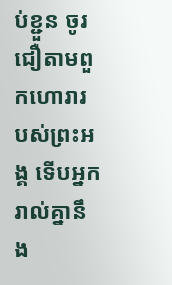ប់ខ្ជួន ចូរជឿតាមពួកហោរារបស់ព្រះអង្គ ទើបអ្នករាល់គ្នានឹង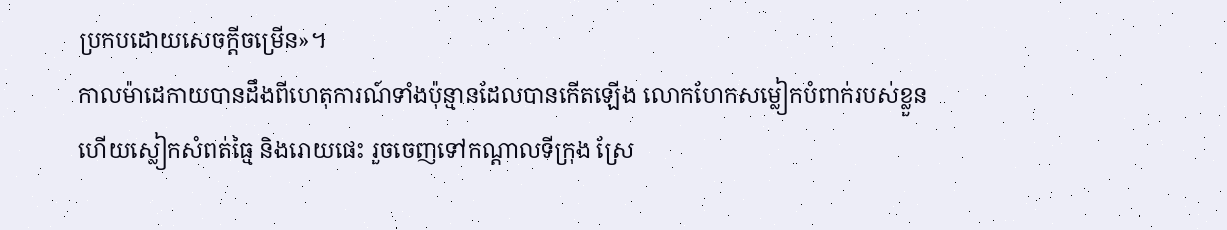ប្រកបដោយសេចក្ដីចម្រើន»។
កាលម៉ាដេកាយបានដឹងពីហេតុការណ៍ទាំងប៉ុន្មានដែលបានកើតឡើង លោកហែកសម្លៀកបំពាក់របស់ខ្លួន ហើយស្លៀកសំពត់ធ្មៃ និងរោយផេះ រួចចេញទៅកណ្ដាលទីក្រុង ស្រែ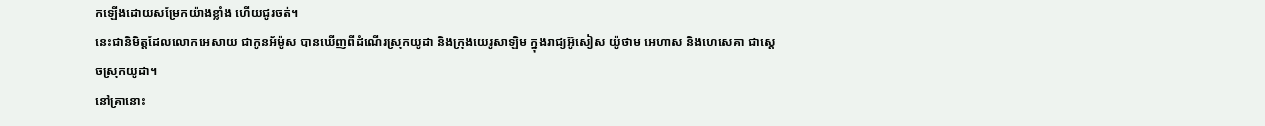កឡើងដោយសម្រែកយ៉ាងខ្លាំង ហើយជូរចត់។
នេះជានិមិត្តដែលលោកអេសាយ ជាកូនអ័ម៉ូស បានឃើញពីដំណើរស្រុកយូដា និងក្រុងយេរូសាឡិម ក្នុងរាជ្យអ៊ូសៀស យ៉ូថាម អេហាស និងហេសេគា ជាស្តេចស្រុកយូដា។
នៅគ្រានោះ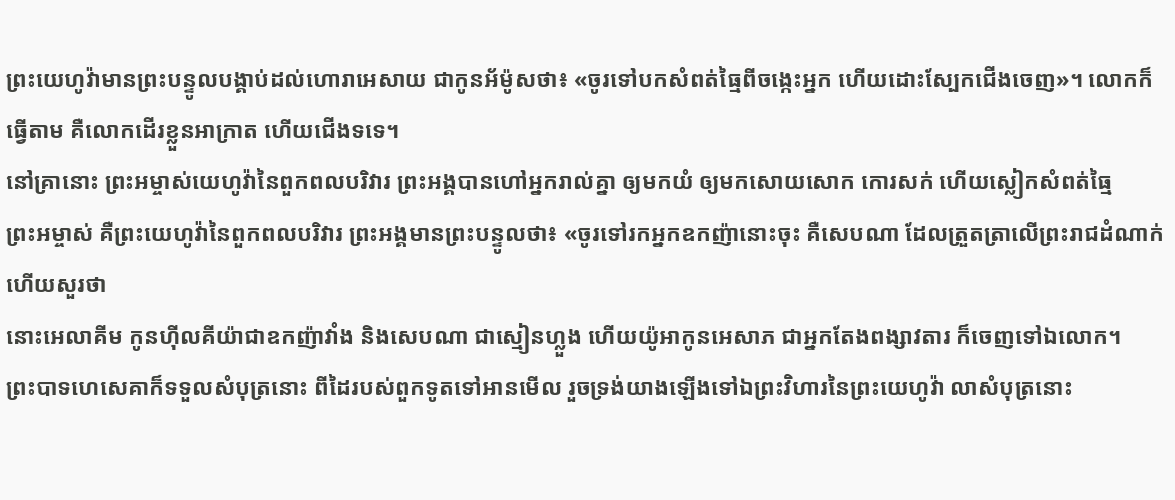ព្រះយេហូវ៉ាមានព្រះបន្ទូលបង្គាប់ដល់ហោរាអេសាយ ជាកូនអ័ម៉ូសថា៖ «ចូរទៅបកសំពត់ធ្មៃពីចង្កេះអ្នក ហើយដោះស្បែកជើងចេញ»។ លោកក៏ធ្វើតាម គឺលោកដើរខ្លួនអាក្រាត ហើយជើងទទេ។
នៅគ្រានោះ ព្រះអម្ចាស់យេហូវ៉ានៃពួកពលបរិវារ ព្រះអង្គបានហៅអ្នករាល់គ្នា ឲ្យមកយំ ឲ្យមកសោយសោក កោរសក់ ហើយស្លៀកសំពត់ធ្មៃ
ព្រះអម្ចាស់ គឺព្រះយេហូវ៉ានៃពួកពលបរិវារ ព្រះអង្គមានព្រះបន្ទូលថា៖ «ចូរទៅរកអ្នកឧកញ៉ានោះចុះ គឺសេបណា ដែលត្រួតត្រាលើព្រះរាជដំណាក់ ហើយសួរថា
នោះអេលាគីម កូនហ៊ីលគីយ៉ាជាឧកញ៉ាវាំង និងសេបណា ជាស្មៀនហ្លួង ហើយយ៉ូអាកូនអេសាភ ជាអ្នកតែងពង្សាវតារ ក៏ចេញទៅឯលោក។
ព្រះបាទហេសេគាក៏ទទួលសំបុត្រនោះ ពីដៃរបស់ពួកទូតទៅអានមើល រួចទ្រង់យាងឡើងទៅឯព្រះវិហារនៃព្រះយេហូវ៉ា លាសំបុត្រនោះ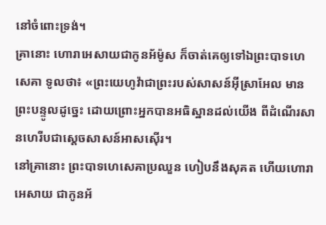នៅចំពោះទ្រង់។
គ្រានោះ ហោរាអេសាយជាកូនអ័ម៉ូស ក៏ចាត់គេឲ្យទៅឯព្រះបាទហេសេគា ទូលថា៖ «ព្រះយេហូវ៉ាជាព្រះរបស់សាសន៍អ៊ីស្រាអែល មានព្រះបន្ទូលដូច្នេះ ដោយព្រោះអ្នកបានអធិស្ឋានដល់យើង ពីដំណើរសានហេរីបជាស្តេចសាសន៍អាសស៊ើរ។
នៅគ្រានោះ ព្រះបាទហេសេគាប្រឈួន ហៀបនឹងសុគត ហើយហោរាអេសាយ ជាកូនអ័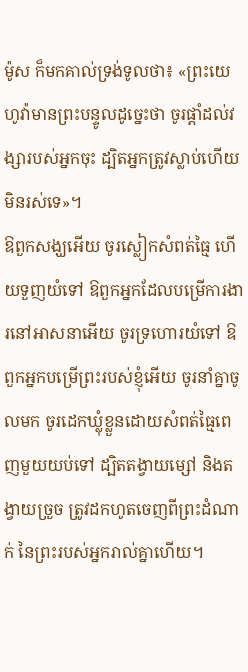ម៉ូស ក៏មកគាល់ទ្រង់ទូលថា៖ «ព្រះយេហូវ៉ាមានព្រះបន្ទូលដូច្នេះថា ចូរផ្តាំដល់វង្សារបស់អ្នកចុះ ដ្បិតអ្នកត្រូវស្លាប់ហើយ មិនរស់ទេ»។
ឱពួកសង្ឃអើយ ចូរស្លៀកសំពត់ធ្មៃ ហើយទួញយំទៅ ឱពួកអ្នកដែលបម្រើការងារនៅអាសនាអើយ ចូរទ្រហោរយំទៅ ឱពួកអ្នកបម្រើព្រះរបស់ខ្ញុំអើយ ចូរនាំគ្នាចូលមក ចូរដេកឃ្លុំខ្លួនដោយសំពត់ធ្មៃពេញមួយយប់ទៅ ដ្បិតតង្វាយម្សៅ និងតង្វាយច្រួច ត្រូវដកហូតចេញពីព្រះដំណាក់ នៃព្រះរបស់អ្នករាល់គ្នាហើយ។